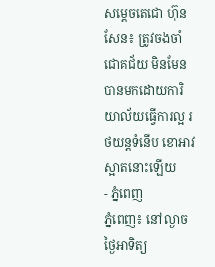សម្តេចតេជោ ហ៊ុន សែន៖ ត្រូវចងចាំ ជោគជ័យ មិនមែនបានមកដោយការិយាល័យធ្វើការល្អ រថយន្តទំនើប ខោអាវស្អាតនោះឡើយ
- ភ្នំពេញ
ភ្នំពេញ៖ នៅល្ងាចថ្ងៃអាទិត្យ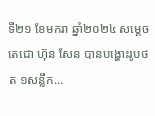ទី២១ ខែមករា ឆ្នាំ២០២៤ សម្តេចតេជោ ហ៊ុន សែន បានបង្ហោះរូបថត ១សន្លឹក…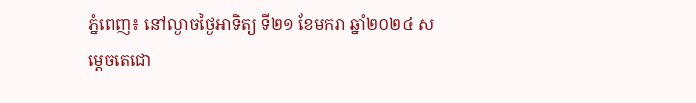ភ្នំពេញ៖ នៅល្ងាចថ្ងៃអាទិត្យ ទី២១ ខែមករា ឆ្នាំ២០២៤ សម្តេចតេជោ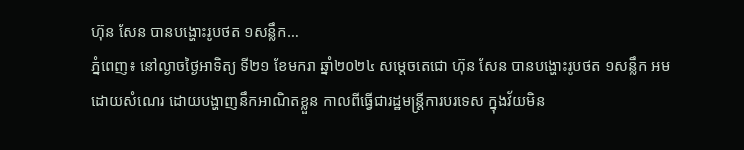ហ៊ុន សែន បានបង្ហោះរូបថត ១សន្លឹក…
ភ្នំពេញ៖ នៅល្ងាចថ្ងៃអាទិត្យ ទី២១ ខែមករា ឆ្នាំ២០២៤ សម្តេចតេជោ ហ៊ុន សែន បានបង្ហោះរូបថត ១សន្លឹក អមដោយសំណេរ ដោយបង្ហាញនឹកអាណិតខ្លួន កាលពីធ្វើជារដ្ឋមន្ត្រីការបរទេស ក្នុងវ័យមិន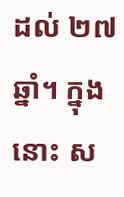ដល់ ២៧ឆ្នាំ។ ក្នុងនោះ ស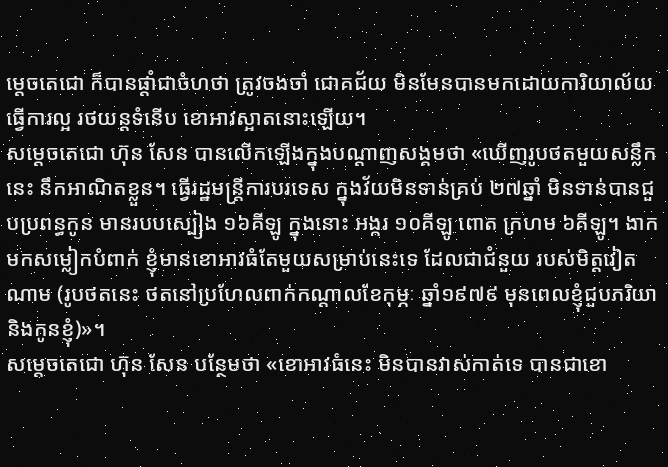ម្តេចតេជោ ក៏បានផ្តាំជាចំហថា ត្រូវចងចាំ ជោគជ័យ មិនមែនបានមកដោយការិយាល័យធ្វើការល្អ រថយន្តទំនើប ខោអាវស្អាតនោះឡើយ។
សម្តេចតេជោ ហ៊ុន សែន បានលើកឡើងក្នុងបណ្តាញសង្គមថា «ឃើញរូបថតមួយសន្លឹកនេះ នឹកអាណិតខ្លួន។ ធ្វើរដ្ឋមន្ត្រីការបរទេស ក្នុងវ័យមិនទាន់គ្រប់ ២៧ឆ្នាំ មិនទាន់បានជួបប្រពន្ធកូន មានរបបស្បៀង ១៦គីឡូ ក្នុងនោះ អង្ករ ១០គីឡូ ពោត ក្រហម ៦គីឡូ។ ងាកមកសម្លៀកបំពាក់ ខ្ញុំមានខោអាវធំតែមួយសម្រាប់នេះទេ ដែលជាជំនួយ របស់មិត្តវៀតណាម (រូបថតនេះ ថតនៅប្រហែលពាក់កណ្តាលខែកុម្ភៈ ឆ្នាំ១៩៧៩ មុនពេលខ្ញុំជួបភរិយា និងកូនខ្ញុំ)»។
សម្តេចតេជោ ហ៊ុន សែន បន្ថែមថា «ខោអាវធំនេះ មិនបានវាស់កាត់ទេ បានជាខោ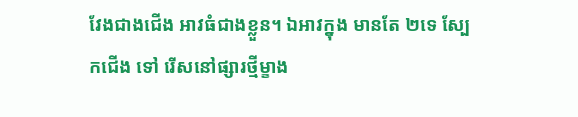វែងជាងជើង អាវធំជាងខ្លួន។ ឯអាវក្នុង មានតែ ២ទេ ស្បែកជើង ទៅ រើសនៅផ្សារថ្មីម្ខាង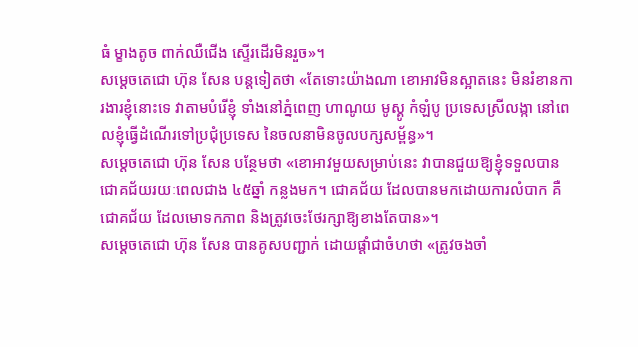ធំ ម្ខាងតូច ពាក់ឈឺជើង ស្ទើរដើរមិនរួច»។
សម្តេចតេជោ ហ៊ុន សែន បន្តទៀតថា «តែទោះយ៉ាងណា ខោអាវមិនស្អាតនេះ មិនរំខានការងារខ្ញុំនោះទេ វាតាមបំរើខ្ញុំ ទាំងនៅភ្នំពេញ ហាណូយ មូស្គូ កំឡំបូ ប្រទេសស្រីលង្កា នៅពេលខ្ញុំធ្វើដំណើរទៅប្រជុំប្រទេស នៃចលនាមិនចូលបក្សសម្ព័ន្ធ»។
សម្តេចតេជោ ហ៊ុន សែន បន្ថែមថា «ខោអាវមួយសម្រាប់នេះ វាបានជួយឱ្យខ្ញុំទទួលបានជោគជ័យរយៈពេលជាង ៤៥ឆ្នាំ កន្លងមក។ ជោគជ័យ ដែលបានមកដោយការលំបាក គឺជោគជ័យ ដែលមោទកភាព និងត្រូវចេះថែរក្សាឱ្យខាងតែបាន»។
សម្តេចតេជោ ហ៊ុន សែន បានគូសបញ្ជាក់ ដោយផ្តាំជាចំហថា «ត្រូវចងចាំ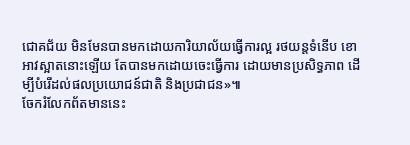ជោគជ័យ មិនមែនបានមកដោយការិយាល័យធ្វើការល្អ រថយន្តទំនើប ខោអាវស្អាតនោះឡើយ តែបានមកដោយចេះធ្វើការ ដោយមានប្រសិទ្ធភាព ដើម្បីបំរើដល់ផលប្រយោជន៍ជាតិ និងប្រជាជន»៕
ចែករំលែកព័តមាននេះ